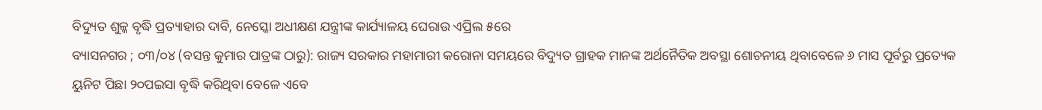ବିଦ୍ୟୁତ ଶୁଳ୍କ ବୃଦ୍ଧି ପ୍ରତ୍ୟାହାର ଦାବି, ନେସ୍କୋ ଅଧୀକ୍ଷଣ ଯନ୍ତ୍ରୀଙ୍କ କାର୍ଯ୍ୟାଳୟ ଘେରାଉ ଏପ୍ରିଲ ୫ରେ
ବ୍ୟାସନଗର ; ୦୩/୦୪ (ବସନ୍ତ କୁମାର ପାତ୍ରଙ୍କ ଠାରୁ): ରାଜ୍ୟ ସରକାର ମହାମାରୀ କରୋନା ସମୟରେ ବିଦ୍ୟୁତ ଗ୍ରାହକ ମାନଙ୍କ ଅର୍ଥନୈତିକ ଅବସ୍ଥା ଶୋଚନୀୟ ଥିବାବେଳେ ୬ ମାସ ପୂର୍ବରୁ ପ୍ରତ୍ୟେକ ୟୁନିଟ ପିଛା ୨୦ପଇସା ବୃଦ୍ଧି କରିଥିବା ବେଳେ ଏବେ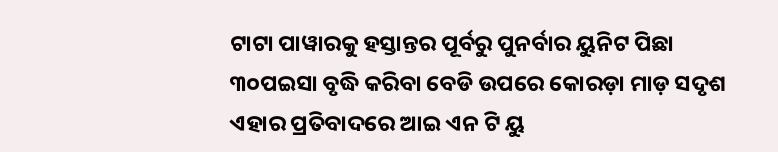ଟାଟା ପାୱାରକୁ ହସ୍ତାନ୍ତର ପୂର୍ବରୁ ପୁନର୍ବାର ୟୁନିଟ ପିଛା ୩୦ପଇସା ବୃଦ୍ଧି କରିବା ବେଡି ଉପରେ କୋରଡ଼ା ମାଡ଼ ସଦୃଶ ଏହାର ପ୍ରତିବାଦରେ ଆଇ ଏନ ଟି ୟୁ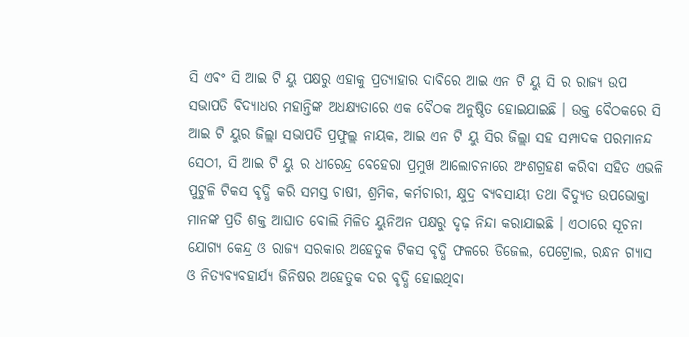ସି ଏଵଂ ସି ଆଇ ଟି ୟୁ ପକ୍ଷରୁ ଏହାକୁ ପ୍ରତ୍ୟାହାର ଦାବିରେ ଆଇ ଏନ ଟି ୟୁ ସି ର ରାଜ୍ୟ ଉପ ସଭାପତି ବିଦ୍ୟାଧର ମହାନ୍ତିଙ୍କ ଅଧକ୍ଷ୍ୟତାରେ ଏକ ବୈଠକ ଅନୁଷ୍ଠିତ ହୋଇଯାଇଛି । ଉକ୍ତ ବୈଠକରେ ସି ଆଇ ଟି ୟୁର ଜିଲ୍ଲା ସଭାପତି ପ୍ରଫୁଲ୍ଲ ନାୟକ, ଆଇ ଏନ ଟି ୟୁ ସିର ଜିଲ୍ଲା ସହ ସମ୍ପାଦକ ପରମାନନ୍ଦ ସେଠୀ, ସି ଆଇ ଟି ୟୁ ର ଧୀରେନ୍ଦ୍ର ବେହେରା ପ୍ରମୁଖ ଆଲୋଚନାରେ ଅଂଶଗ୍ରହଣ କରିବା ସହିତ ଏଭଳି ପୁଟୁଳି ଟିକସ ବୃଦ୍ଧି କରି ସମସ୍ତ ଚାଷୀ, ଶ୍ରମିକ, କର୍ମଚାରୀ, କ୍ଷୁଦ୍ର ବ୍ୟବସାୟୀ ତଥା ବିଦ୍ୟୁତ ଉପଭୋକ୍ତା ମାନଙ୍କ ପ୍ରତି ଶକ୍ତ ଆଘାତ ବୋଲି ମିଳିତ ୟୁନିଅନ ପକ୍ଷରୁ ଦୃଢ଼ ନିନ୍ଦା କରାଯାଇଛି । ଏଠାରେ ସୂଚନା ଯୋଗ୍ୟ କେନ୍ଦ୍ର ଓ ରାଜ୍ୟ ସରକାର ଅହେତୁକ ଟିକସ ବୃଦ୍ଧି ଫଳରେ ଡିଜେଲ, ପେଟ୍ରୋଲ, ରନ୍ଧନ ଗ୍ୟାସ ଓ ନିତ୍ୟବ୍ୟବହାର୍ଯ୍ୟ ଜିନିଷର ଅହେତୁକ ଦର ବୃଦ୍ଧି ହୋଇଥିବା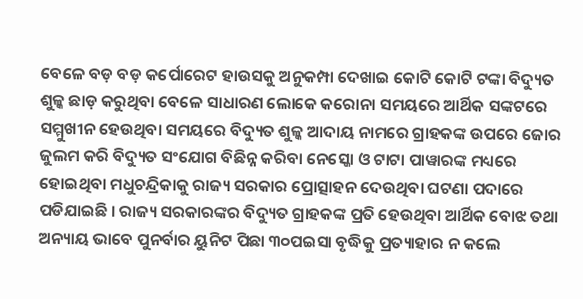ବେଳେ ବଡ଼ ବଡ଼ କର୍ପୋରେଟ ହାଉସକୁ ଅନୁକମ୍ପା ଦେଖାଇ କୋଟି କୋଟି ଟଙ୍କା ବିଦ୍ୟୁତ ଶୁଳ୍କ ଛାଡ଼ କରୁଥିବା ବେଳେ ସାଧାରଣ ଲୋକେ କରୋନା ସମୟରେ ଆର୍ଥିକ ସଙ୍କଟରେ ସମ୍ମୁଖୀନ ହେଉଥିବା ସମୟରେ ବିଦ୍ୟୁତ ଶୁଳ୍କ ଆଦାୟ ନାମରେ ଗ୍ରାହକଙ୍କ ଉପରେ ଜୋର ଜୁଲମ କରି ବିଦ୍ୟୁତ ସଂଯୋଗ ବିଛିନ୍ନ କରିବା ନେସ୍କୋ ଓ ଟାଟା ପାୱାରଙ୍କ ମଧ୍ୟରେ ହୋଇଥିବା ମଧୁଚନ୍ଦ୍ରିକାକୁ ରାଜ୍ୟ ସରକାର ପ୍ରୋତ୍ସାହନ ଦେଉଥିବା ଘଟଣା ପଦାରେ ପଡିଯାଇଛି । ରାଜ୍ୟ ସରକାରଙ୍କର ବିଦ୍ୟୁତ ଗ୍ରାହକଙ୍କ ପ୍ରତି ହେଉଥିବା ଆର୍ଥିକ ବୋଝ ତଥା ଅନ୍ୟାୟ ଭାବେ ପୁନର୍ବାର ୟୁନିଟ ପିଛା ୩୦ପଇସା ବୃଦ୍ଧିକୁ ପ୍ରତ୍ୟାହାର ନ କଲେ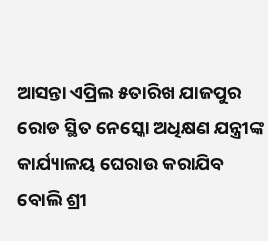ଆସନ୍ତା ଏପ୍ରିଲ ୫ତାରିଖ ଯାଜପୁର ରୋଡ ସ୍ଥିତ ନେସ୍କୋ ଅଧିକ୍ଷଣ ଯନ୍ତ୍ରୀଙ୍କ କାର୍ଯ୍ୟାଳୟ ଘେରାଉ କରାଯିବ ବୋଲି ଶ୍ରୀ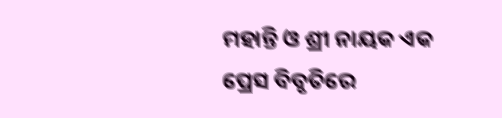ମହାନ୍ତି ଓ ଶ୍ରୀ ନାୟକ ଏକ ପ୍ରେସ ବିବୃତିରେ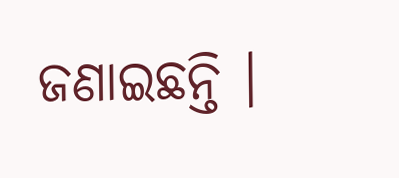ଜଣାଇଛନ୍ତି ।